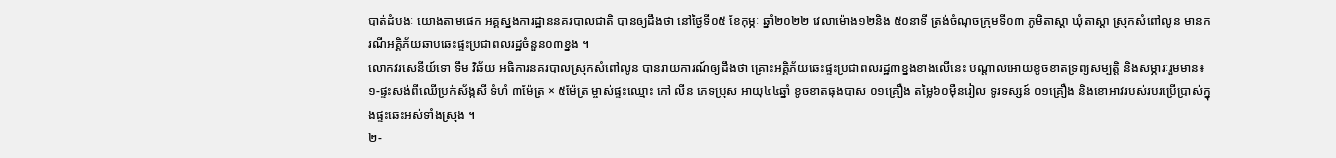បាត់ដំបងៈ យោងតាមផេក អគ្គស្នងការដ្ឋាននគរបាលជាតិ បានឲ្យដឹងថា នៅថ្ងៃទី០៥ ខែកុម្ភៈ ឆ្នាំ២០២២ វេលាម៉ោង១២និង ៥០នាទី ត្រង់ចំណុចក្រុមទី០៣ ភូមិតាស្ដា ឃុំតាស្ដា ស្រុកសំពៅលូន មានករណីអគ្គិភ័យឆាបឆេះផ្ទះប្រជាពលរដ្ឋចំនួន០៣ខ្នង ។
លោកវរសេនីយ៍ទោ ទឹម វិឆ័យ អធិការនគរបាលស្រុកសំពៅលូន បានរាយការណ៍ឲ្យដឹងថា គ្រោះអគ្គិភ័យឆេះផ្ទះប្រជាពលរដ្ឋ៣ខ្នងខាងលើនេះ បណ្តាលអោយខូចខាតទ្រព្យសម្បត្តិ និងសម្ភារៈរួមមាន៖ ១-ផ្ទះសង់ពីឈើប្រក់ស័ង្កសី ទំហំ ៣ម៉ែត្រ × ៥ម៉ែត្រ ម្ចាស់ផ្ទះឈ្មោះ កៅ លីន ភេទប្រុស អាយុ៤៤ឆ្នាំ ខូចខាតធុងបាស ០១គ្រឿង តម្លៃ៦០ម៉ឺនរៀល ទូរទស្សន៍ ០១គ្រឿង និងខោអាវរបស់របរប្រើប្រាស់ក្នុងផ្ទះឆេះអស់ទាំងស្រុង ។
២-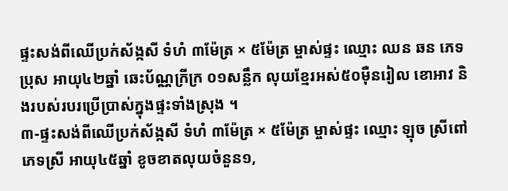ផ្ទះសង់ពីឈើប្រក់ស័ង្កសី ទំហំ ៣ម៉ែត្រ × ៥ម៉ែត្រ ម្ចាស់ផ្ទះ ឈ្មោះ ឈន ឆន ភេទប្រុស អាយុ៤២ឆ្នាំ ឆេះប័ណ្ណក្រីក្រ ០១សន្លឹក លុយខ្មែរអស់៥០ម៉ឺនរៀល ខោអាវ និងរបស់របរប្រើប្រាស់ក្នុងផ្ទះទាំងស្រុង ។
៣-ផ្ទះសង់ពីឈើប្រក់ស័ង្កសី ទំហំ ៣ម៉ែត្រ × ៥ម៉ែត្រ ម្ចាស់ផ្ទះ ឈ្មោះ ឡុច ស្រីពៅ ភេទស្រី អាយុ៤៥ឆ្នាំ ខូចខាតលុយចំនួន១,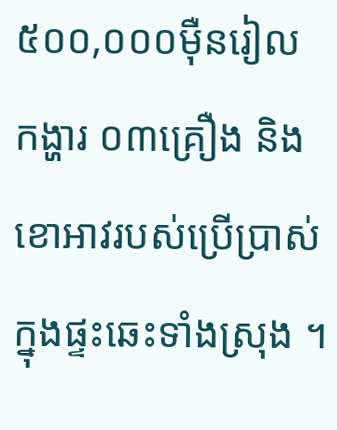៥០០,០០០ម៉ឺនរៀល កង្ហារ ០៣គ្រឿង និងខោអាវរបស់ប្រើប្រាស់ក្នុងផ្ទះឆេះទាំងស្រុង ។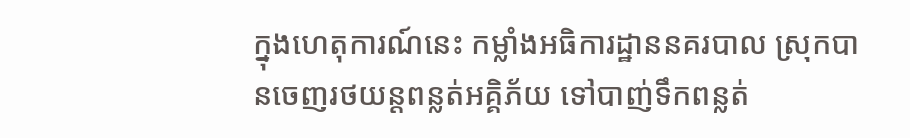ក្នុងហេតុការណ៍នេះ កម្លាំងអធិការដ្ឋាននគរបាល ស្រុកបានចេញរថយន្តពន្លត់អគ្គិភ័យ ទៅបាញ់ទឹកពន្លត់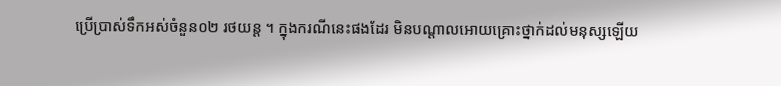ប្រើប្រាស់ទឹកអស់ចំនួន០២ រថយន្ត ។ ក្នុងករណីនេះផងដែរ មិនបណ្តាលអោយគ្រោះថ្នាក់ដល់មនុស្សឡើយ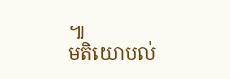៕
មតិយោបល់